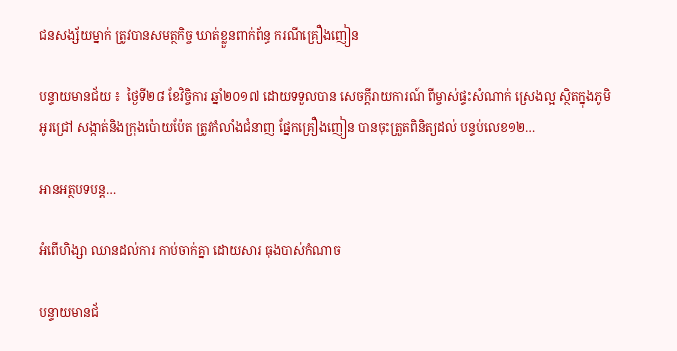ជនសង្ស័យម្នាក់ ត្រូវបានសមត្ថកិច្ច ឃាត់ខ្លួនពាក់ព័ន្ធ ករណីគ្រឿងញៀន

បន្ទាយមានជ័យ ៖  ថ្ងៃទី២៨ ខែវិច្ចិការ ឆ្នាំ២០១៧ ដោយទទួលបាន សេចក្តីរាយការណ៍ ពីម្ចាស់ផ្ទះសំណាក់ ស្រេងល្អ ស្ថិតក្នុងភូមិអូរជ្រៅ សង្កាត់និងក្រុងប៉ោយប៉ែត ត្រូវកំលាំងជំនាញ ផ្នែកគ្រឿងញៀន បានចុះត្រួតពិនិត្យដល់ បន្ទប់លេខ១២…

អានអត្ថបទបន្ត…

អំពើហិង្សា ឈានដល់ការ កាប់ចាក់គ្នា ដោយសារ ធុងបាស់កំណាច

បន្ទាយមានជ័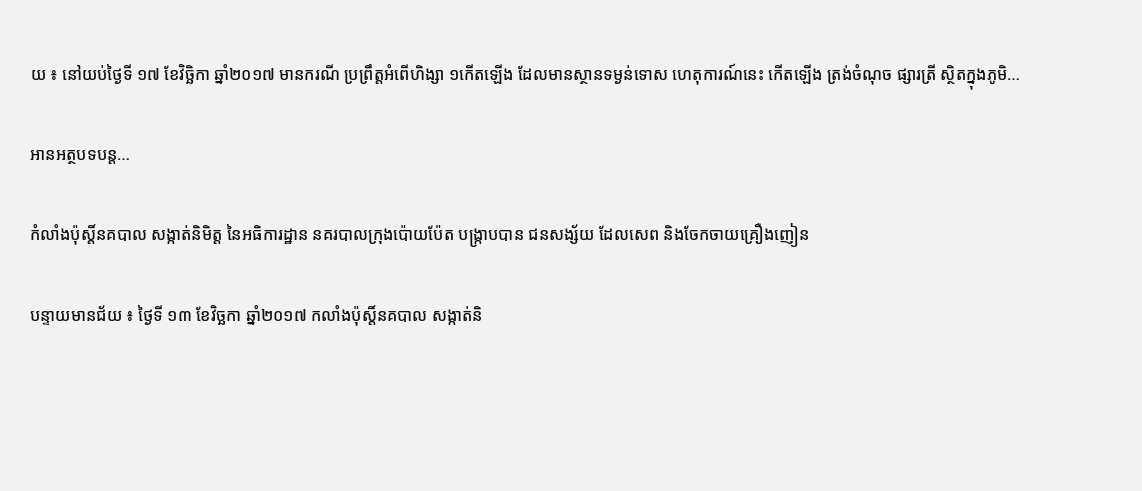យ ៖ នៅយប់ថ្ងៃទី ១៧ ខែវិច្ឆិកា ឆ្នាំ២០១៧ មានករណី ប្រព្រឹត្តអំពើហិង្សា ១កើតឡើង ដែលមានស្ថានទម្ងន់ទោស ហេតុការណ៍នេះ កើតឡើង ត្រង់ចំណុច ផ្សារត្រី ស្ថិតក្នុងភូមិ…

អានអត្ថបទបន្ត…

កំលាំងប៉ុស្តិ៍នគបាល សង្កាត់និមិត្ត នៃអធិការដ្ឋាន នគរបាលក្រុងប៉ោយប៉ែត បង្រ្កាបបាន ជនសង្ស័យ ដែលសេព និងចែកចាយគ្រឿងញៀន

បន្ទាយមានជ័យ ៖ ថ្ងៃទី ១៣ ខែវិច្ឆកា ឆ្នាំ២០១៧ កលាំងប៉ុស្តិ៍នគបាល សង្កាត់និ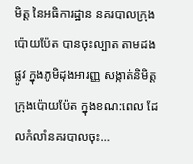មិត្ត នៃអធិការដ្ឋាន នគរបាលក្រុងប៉ោយប៉ែត បានចុះល្បាត តាមដងផ្លូវ ក្នុងភូមិដុងអារញ្ញ សង្កាត់និមិត្តក្រុងប៉ោយប៉ែត ក្នុងខណ:ពេល ដែលកំលាំនគរបាលចុះ…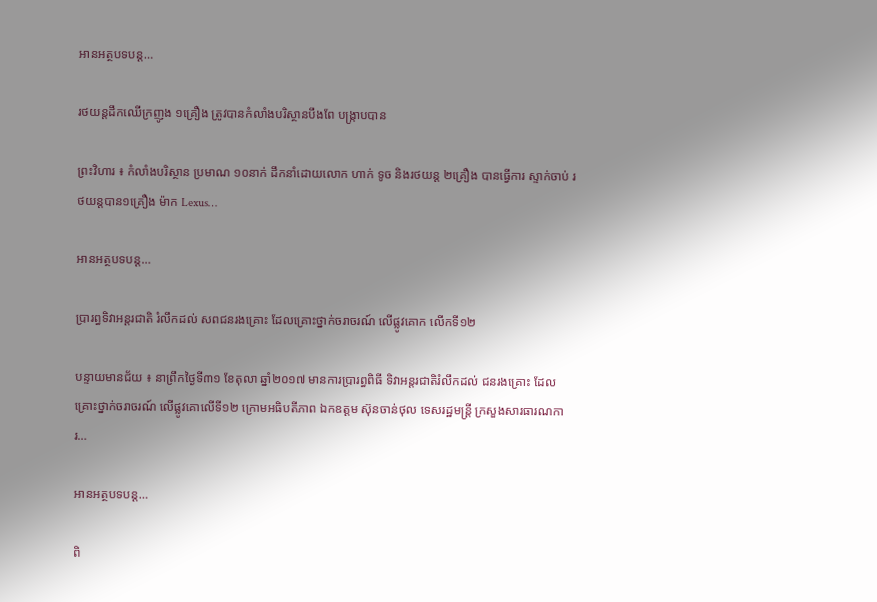អានអត្ថបទបន្ត…

រថយន្ដដឹកឈើក្រញូង ១គ្រឿង ត្រូវបានកំលាំងបរិស្ថានបឹងពែ បង្ក្រាបបាន

ព្រះវិហារ ៖ កំលាំងបរិស្ថាន ប្រមាណ ១០នាក់ ដឹកនាំដោយលោក ហាក់ ទូច និងរថយន្ដ ២គ្រឿង បានធ្វើការ ស្ទាក់ចាប់ រថយន្ដបាន១គ្រឿង ម៉ាក Lexus…

អានអត្ថបទបន្ត…

ប្រារព្ធទិវាអន្តរជាតិ រំលឹកដល់ សពជនរងគ្រោះ ដែលគ្រោះថ្នាក់ចរាចរណ៍ លើផ្លូវគោក លើកទី១២

បន្ទាយមានជ័យ ៖ នាព្រឹកថ្ងៃទី៣១ ខែតុលា ឆ្នាំ២០១៧ មានការប្រារព្ធពិធី ទិវាអន្តរជាតិរំលឹកដល់ ជនរងគ្រោះ ដែលគ្រោះថ្នាក់ចរាចរណ៍ លើផ្លូវគោលើទី១២ ក្រោមអធិបតីភាព ឯកឧត្តម ស៊ុនចាន់ថុល ទេសរដ្ឋមន្ត្រី ក្រសួងសារធារណការ…

អានអត្ថបទបន្ត…

ពិ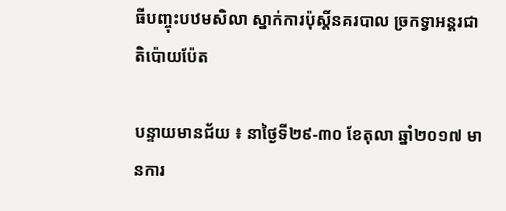ធីបញ្ចុះបឋមសិលា ស្នាក់ការប៉ុស្តិ៍នគរបាល ច្រកទ្វាអន្តរជាតិប៉ោយប៉ែត

បន្ទាយមានជ័យ ៖ នាថ្ងៃទី២៩-៣០ ខែតុលា ឆ្នាំ២០១៧ មានការ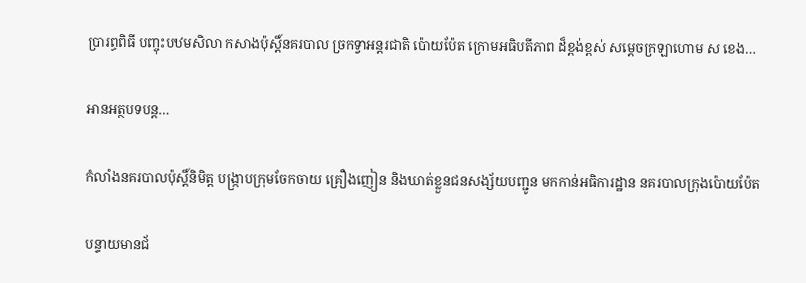ប្រារព្ធពិធី បញ្ចុះបឋមសិលា កសាងប៉ុស្តិ៍នគរបាល ច្រកទ្វាអន្តរជាតិ ប៉ោយប៉ែត ក្រោមអធិបតីភាព ដ៏ខ្ពង់ខ្ពស់ សម្តេចក្រឡាហោម ស ខេង…

អានអត្ថបទបន្ត…

កំលាំងនគរបាលប៉ុស្តិ៍និមិត្ត បង្ក្រាបក្រុមចែកចាយ គ្រឿងញៀន និងឃាត់ខ្លួនជនសង្ស័យបញ្ជូន មកកាន់អធិការដ្ឋាន នគរបាលក្រុងប៉ោយប៉ែត

បន្ទាយមានជ័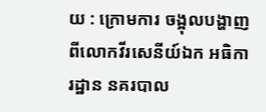យ : ក្រោមការ ចង្អុលបង្ហាញ ពីលោកវីរសេនីយ៍ឯក អធិការដ្ឋាន នគរបាល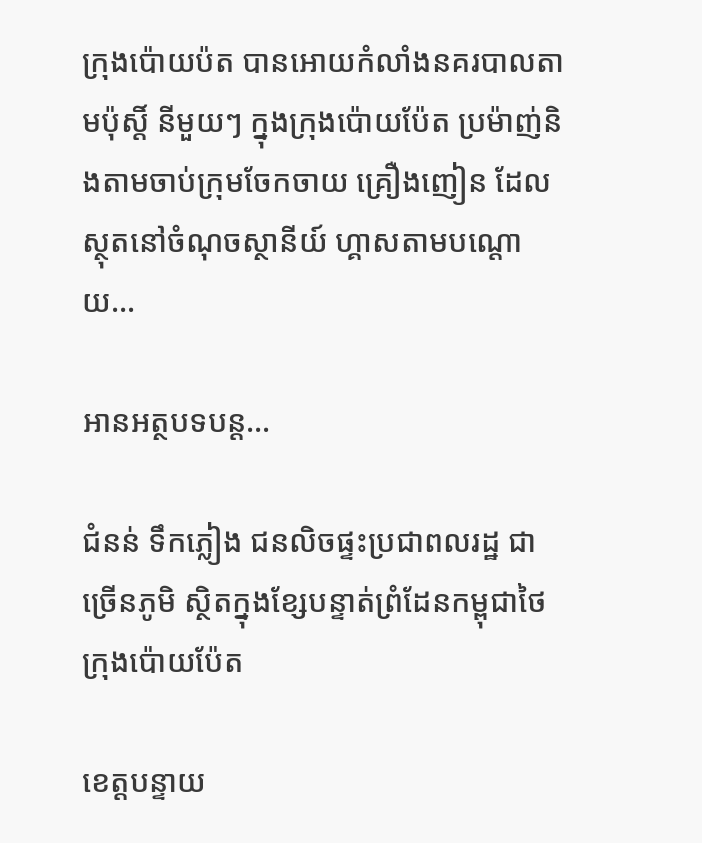ក្រុងប៉ោយប៉ត បានអោយកំលាំងនគរបាលតាមប៉ុស្តិ៍ នីមួយៗ ក្នុងក្រុងប៉ោយប៉ែត ប្រម៉ាញ់និងតាមចាប់ក្រុមចែកចាយ គ្រឿងញៀន ដែលស្ថុតនៅចំណុចស្ថានីយ៍ ហ្គាសតាមបណ្តោយ…

អានអត្ថបទបន្ត…

ជំនន់ ទឹកភ្លៀង ជនលិចផ្ទះប្រជាពលរដ្ឋ ជាច្រើនភូមិ ស្ថិតក្នុងខ្សែបន្ទាត់ព្រំដែនកម្ពុជាថៃ ក្រុងប៉ោយប៉ែត

ខេត្តបន្ទាយ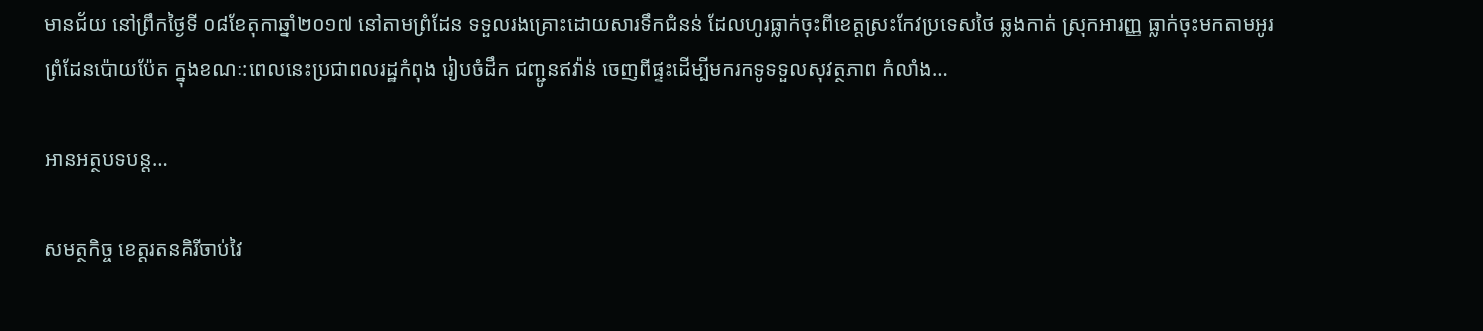មានជ័យ នៅព្រឹកថ្ងៃទី ០៨ខែតុកាឆ្នាំ២០១៧ នៅតាមព្រំដែន ទទួលរងគ្រោះដោយសារទឹកជំនន់ ដែលហូរធ្លាក់ចុះពីខេត្តស្រះកែវប្រទេសថៃ ឆ្លងកាត់ ស្រុកអារញ្ញ ធ្លាក់ចុះមកតាមអូរព្រំដែនប៉ោយប៉ែត ក្នុងខណៈ:ពេលនេះប្រជាពលរដ្ឋកំពុង រៀបចំដឹក ជញ្ជូនឥវ៉ាន់ ចេញពីផ្ទះដើម្បីមករកទូទទួលសុវត្ថភាព កំលាំង…

អានអត្ថបទបន្ត…

សមត្ថកិច្ច ខេត្តរតនគិរីចាប់វៃ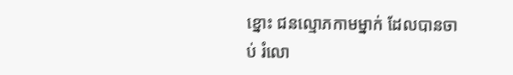ខ្នោះ ជនល្មោភកាមម្នាក់ ដែលបានចាប់ រំលោ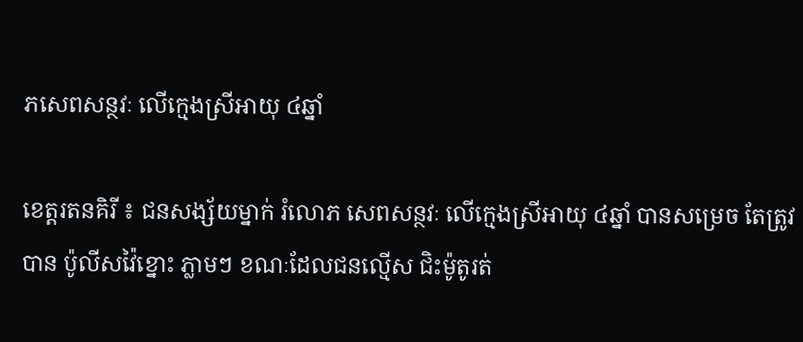ភសេពសន្ថវៈ លើក្មេងស្រីអាយុ ៤ឆ្នាំ

ខេត្តរតនគិរី ៖ ជនសង្ស័យម្នាក់ រំលោភ សេពសន្ថវៈ លើក្មេងស្រីអាយុ ៤ឆ្នាំ បានសម្រេច តែត្រូវបាន ប៉ូលីសវ៉ៃខ្នោះ ភ្លាមៗ ខណៈដែលជនល្មើស ជិះម៉ូតូរត់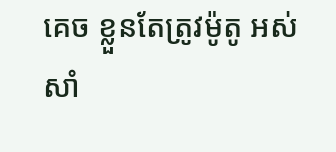គេច ខ្លួនតែត្រូវម៉ូតូ អស់សាំ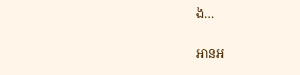ង…

អានអ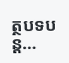ត្ថបទបន្ត…